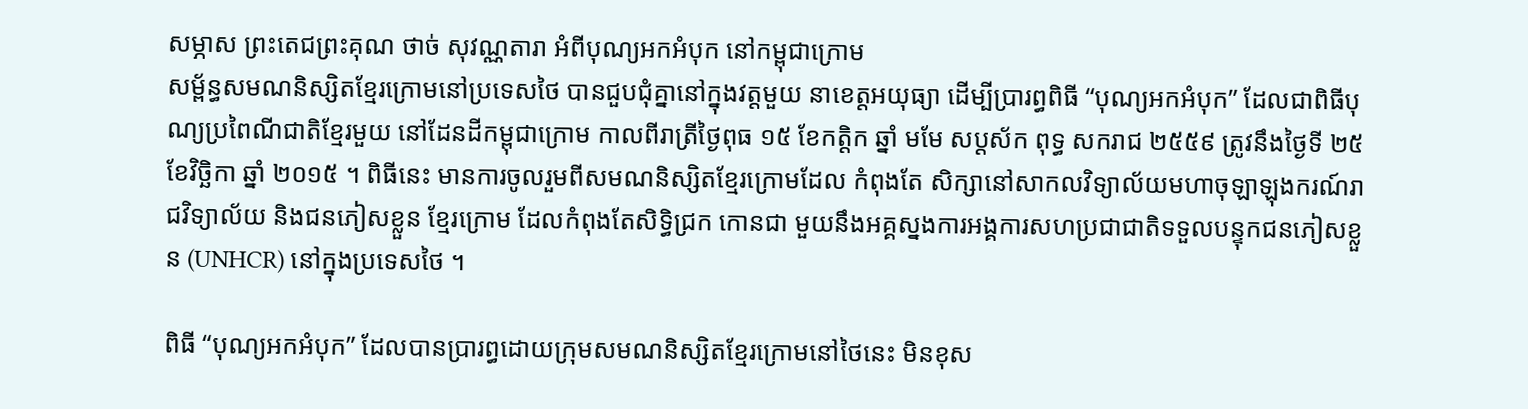សម្ភាស ព្រះតេជព្រះគុណ ថាច់ សុវណ្ណតារា អំពីបុណ្យអកអំបុក នៅកម្ពុជាក្រោម
សម្ព័ន្ធសមណនិស្សិតខ្មែរក្រោមនៅប្រទេសថៃ បានជួបជុំគ្នានៅក្នុងវត្តមួយ នាខេត្តអយុធ្យា ដើម្បីប្រារព្ធពិធី “បុណ្យអកអំបុក” ដែលជាពិធីបុណ្យប្រពៃណីជាតិខ្មែរមួយ នៅដែនដីកម្ពុជាក្រោម កាលពីរាត្រីថ្ងៃពុធ ១៥ ខែកត្តិក ឆ្នាំ មមែ សប្ដស័ក ពុទ្ធ សករាជ ២៥៥៩ ត្រូវនឹងថ្ងៃទី ២៥ ខែវិច្ឆិកា ឆ្នាំ ២០១៥ ។ ពិធីនេះ មានការចូលរួមពីសមណនិស្សិតខ្មែរក្រោមដែល កំពុងតែ សិក្សានៅសាកលវិទ្យាល័យមហាចុឡាឡុងករណ៍រាជវិទ្យាល័យ និងជនភៀសខ្លួន ខ្មែរក្រោម ដែលកំពុងតែសិទ្ធិជ្រក កោនជា មួយនឹងអគ្គស្នងការអង្គការសហប្រជាជាតិទទួលបន្ទុកជនភៀសខ្លួន (UNHCR) នៅក្នុងប្រទេសថៃ ។

ពិធី “បុណ្យអកអំបុក” ដែលបានប្រារព្ធដោយក្រុមសមណនិស្សិតខ្មែរក្រោមនៅថៃនេះ មិនខុស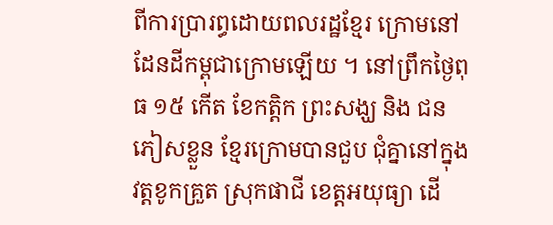ពីការប្រារព្ធដោយពលរដ្ឋខ្មែរ ក្រោមនៅ ដែនដីកម្ពុជាក្រោមឡើយ ។ នៅព្រឹកថ្ងៃពុធ ១៥ កើត ខែកត្តិក ព្រះសង្ឃ និង ជនភៀសខ្លួន ខ្មែរក្រោមបានជួប ជុំគ្នានៅក្នុងវត្តខូកគ្រួត ស្រុកផាជី ខេត្តអយុធ្យា ដើ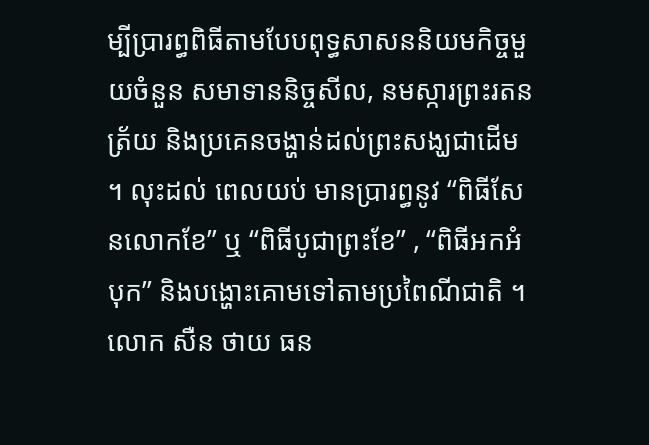ម្បីប្រារព្ធពិធីតាមបែបពុទ្ធសាសននិយមកិច្ចមួយចំនួន សមាទាននិច្ចសីល, នមស្ការព្រះរតនត្រ័យ និងប្រគេនចង្ហាន់ដល់ព្រះសង្ឃជាដើម ។ លុះដល់ ពេលយប់ មានប្រារព្ធនូវ “ពិធីសែនលោកខែ” ឬ “ពិធីបូជាព្រះខែ” , “ពិធីអកអំបុក” និងបង្ហោះគោមទៅតាមប្រពៃណីជាតិ ។
លោក សឺន ថាយ ធន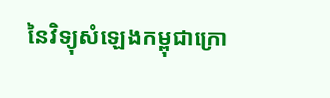នៃវិទ្យុសំឡេងកម្ពុជាក្រោ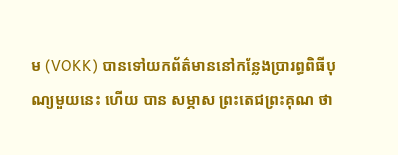ម (VOKK) បានទៅយកព័ត៌មាននៅកន្លែងប្រារព្ធពិធីបុណ្យមួយនេះ ហើយ បាន សម្ភាស ព្រះតេជព្រះគុណ ថា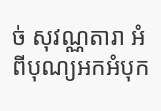ច់ សុវណ្ណតារា អំពីបុណ្យអកអំបុក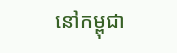នៅកម្ពុជា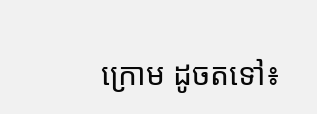ក្រោម ដូចតទៅ៖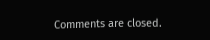Comments are closed.